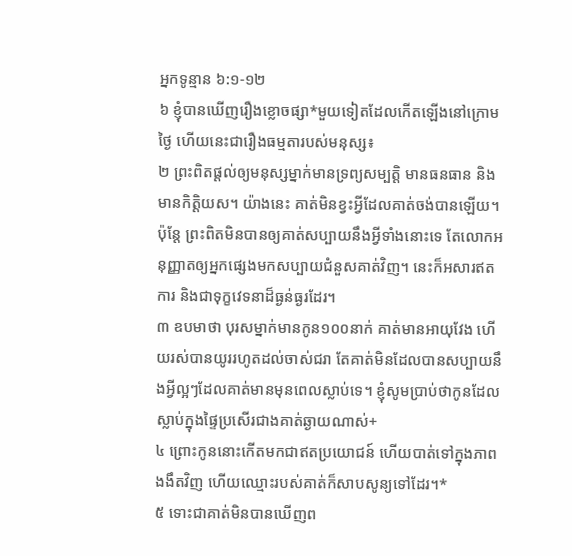អ្នកទូន្មាន ៦:១-១២
៦ ខ្ញុំបានឃើញរឿងខ្លោចផ្សា*មួយទៀតដែលកើតឡើងនៅក្រោមថ្ងៃ ហើយនេះជារឿងធម្មតារបស់មនុស្ស៖
២ ព្រះពិតផ្ដល់ឲ្យមនុស្សម្នាក់មានទ្រព្យសម្បត្តិ មានធនធាន និងមានកិត្តិយស។ យ៉ាងនេះ គាត់មិនខ្វះអ្វីដែលគាត់ចង់បានឡើយ។ ប៉ុន្តែ ព្រះពិតមិនបានឲ្យគាត់សប្បាយនឹងអ្វីទាំងនោះទេ តែលោកអនុញ្ញាតឲ្យអ្នកផ្សេងមកសប្បាយជំនួសគាត់វិញ។ នេះក៏អសារឥតការ និងជាទុក្ខវេទនាដ៏ធ្ងន់ធ្ងរដែរ។
៣ ឧបមាថា បុរសម្នាក់មានកូន១០០នាក់ គាត់មានអាយុវែង ហើយរស់បានយូររហូតដល់ចាស់ជរា តែគាត់មិនដែលបានសប្បាយនឹងអ្វីល្អៗដែលគាត់មានមុនពេលស្លាប់ទេ។ ខ្ញុំសូមប្រាប់ថាកូនដែលស្លាប់ក្នុងផ្ទៃប្រសើរជាងគាត់ឆ្ងាយណាស់+
៤ ព្រោះកូននោះកើតមកជាឥតប្រយោជន៍ ហើយបាត់ទៅក្នុងភាពងងឹតវិញ ហើយឈ្មោះរបស់គាត់ក៏សាបសូន្យទៅដែរ។*
៥ ទោះជាគាត់មិនបានឃើញព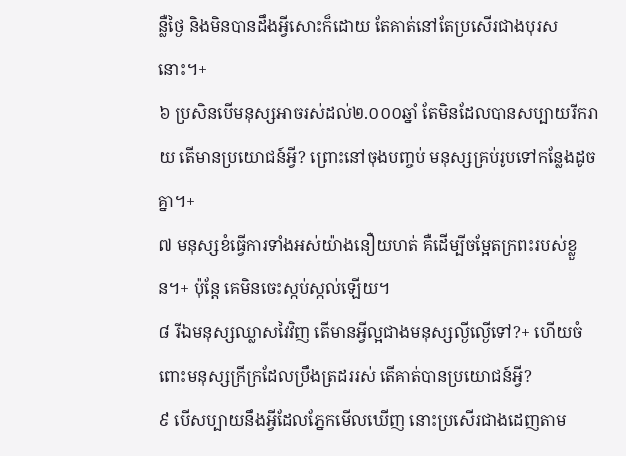ន្លឺថ្ងៃ និងមិនបានដឹងអ្វីសោះក៏ដោយ តែគាត់នៅតែប្រសើរជាងបុរសនោះ។+
៦ ប្រសិនបើមនុស្សអាចរស់ដល់២.០០០ឆ្នាំ តែមិនដែលបានសប្បាយរីករាយ តើមានប្រយោជន៍អ្វី? ព្រោះនៅចុងបញ្ចប់ មនុស្សគ្រប់រូបទៅកន្លែងដូចគ្នា។+
៧ មនុស្សខំធ្វើការទាំងអស់យ៉ាងនឿយហត់ គឺដើម្បីចម្អែតក្រពះរបស់ខ្លួន។+ ប៉ុន្តែ គេមិនចេះស្កប់ស្កល់ឡើយ។
៨ រីឯមនុស្សឈ្លាសវៃវិញ តើមានអ្វីល្អជាងមនុស្សល្ងីល្ងើទៅ?+ ហើយចំពោះមនុស្សក្រីក្រដែលប្រឹងត្រដររស់ តើគាត់បានប្រយោជន៍អ្វី?
៩ បើសប្បាយនឹងអ្វីដែលភ្នែកមើលឃើញ នោះប្រសើរជាងដេញតាម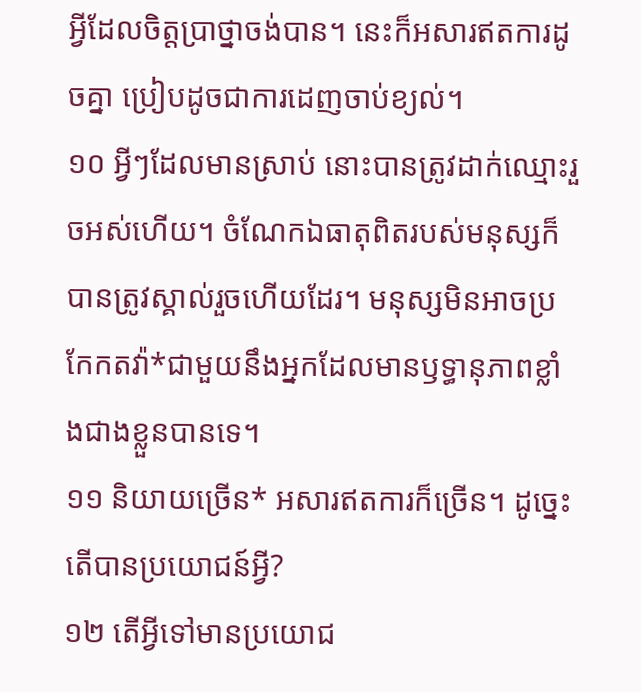អ្វីដែលចិត្តប្រាថ្នាចង់បាន។ នេះក៏អសារឥតការដូចគ្នា ប្រៀបដូចជាការដេញចាប់ខ្យល់។
១០ អ្វីៗដែលមានស្រាប់ នោះបានត្រូវដាក់ឈ្មោះរួចអស់ហើយ។ ចំណែកឯធាតុពិតរបស់មនុស្សក៏បានត្រូវស្គាល់រួចហើយដែរ។ មនុស្សមិនអាចប្រកែកតវ៉ា*ជាមួយនឹងអ្នកដែលមានឫទ្ធានុភាពខ្លាំងជាងខ្លួនបានទេ។
១១ និយាយច្រើន* អសារឥតការក៏ច្រើន។ ដូច្នេះ តើបានប្រយោជន៍អ្វី?
១២ តើអ្វីទៅមានប្រយោជ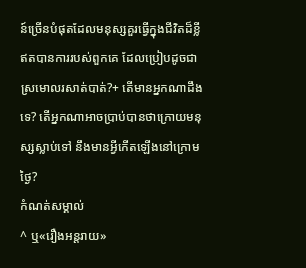ន៍ច្រើនបំផុតដែលមនុស្សគួរធ្វើក្នុងជីវិតដ៏ខ្លីឥតបានការរបស់ពួកគេ ដែលប្រៀបដូចជាស្រមោលរសាត់បាត់?+ តើមានអ្នកណាដឹងទេ? តើអ្នកណាអាចប្រាប់បានថាក្រោយមនុស្សស្លាប់ទៅ នឹងមានអ្វីកើតឡើងនៅក្រោមថ្ងៃ?
កំណត់សម្គាល់
^ ឬ«រឿងអន្តរាយ»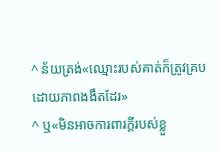^ ន័យត្រង់«ឈ្មោះរបស់គាត់ក៏ត្រូវគ្របដោយភាពងងឹតដែរ»
^ ឬ«មិនអាចការពារក្ដីរបស់ខ្លួ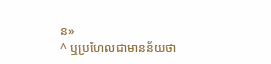ន»
^ ឬប្រហែលជាមានន័យថា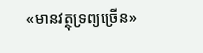«មានវត្ថុទ្រព្យច្រើន»